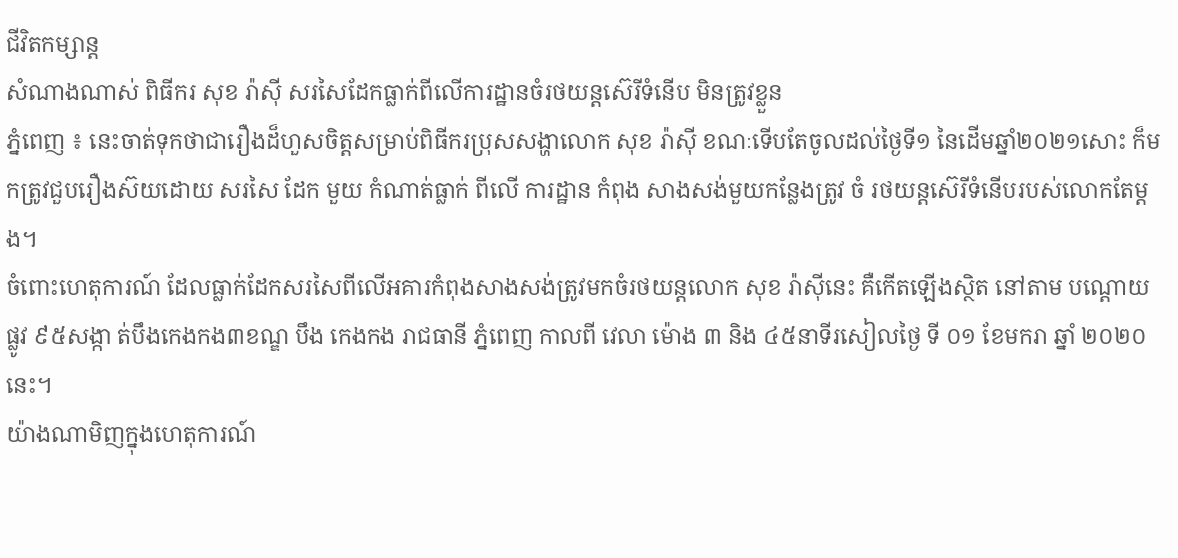ជីវិតកម្សាន្ដ
សំណាងណាស់ ពិធីករ សុខ រ៉ាស៊ី សរសៃដែកធ្លាក់ពីលើការដ្ឋានចំរថយន្តស៊េរីទំនើប មិនត្រូវខ្លួន
ភ្នំពេញ ៖ នេះចាត់ទុកថាជារឿងដ៏ហួសចិត្តសម្រាប់ពិធីករប្រុសសង្ហាលោក សុខ រ៉ាស៊ី ខណៈទើបតែចូលដល់ថ្ងៃទី១ នៃដើមឆ្នាំ២០២១សោះ ក៏មកត្រូវជួបរឿងស៊យដោយ សរសៃ ដែក មួយ កំណាត់ធ្លាក់ ពីលើ ការដ្ឋាន កំពុង សាងសង់មួយកន្លែងត្រូវ ចំ រថយន្តស៊េរីទំនើបរបស់លោកតែម្តង។
ចំពោះហេតុការណ៍ ដែលធ្លាក់ដែកសរសៃពីលើអគារកំពុងសាងសង់ត្រូវមកចំរថយន្តលោក សុខ រ៉ាស៊ីនេះ គឺកើតឡើងស្ថិត នៅតាម បណ្ដោយ ផ្លូវ ៩៥សង្កា ត់បឹងកេងកង៣ខណ្ឌ បឹង កេងកង រាជធានី ភ្នំពេញ កាលពី វេលា ម៉ោង ៣ និង ៤៥នាទីរសៀលថ្ងៃ ទី ០១ ខែមករា ឆ្នាំ ២០២០នេះ។
យ៉ាងណាមិញក្នុងហេតុការណ៍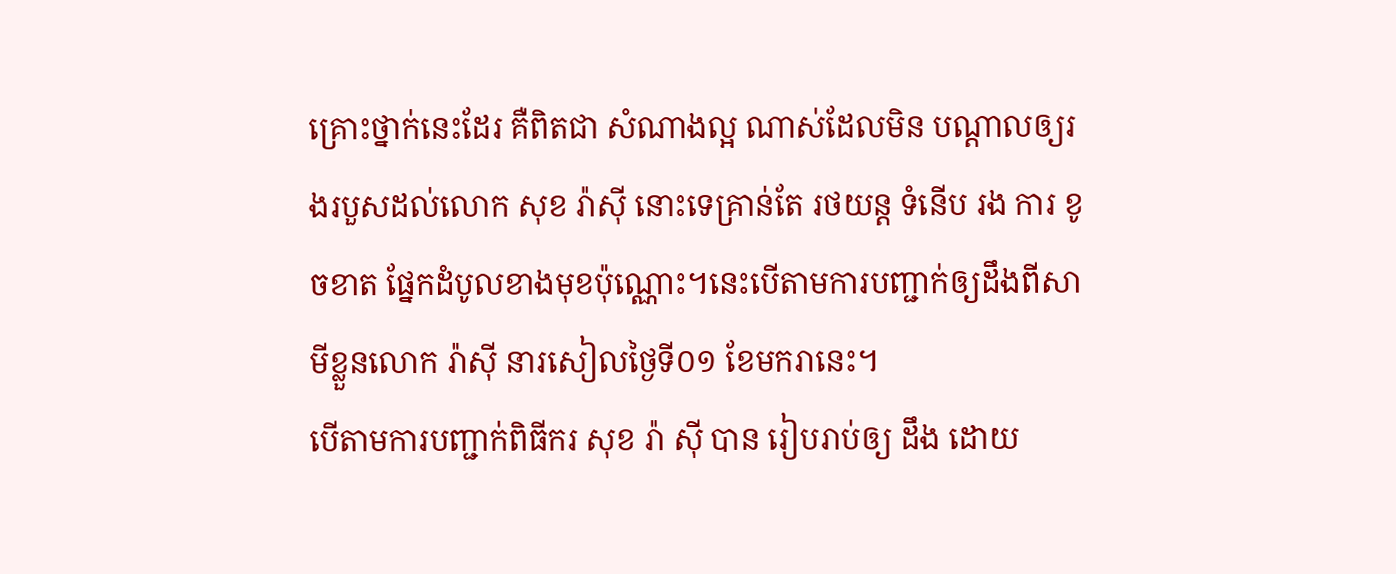គ្រោះថ្នាក់នេះដែរ គឺពិតជា សំណាងល្អ ណាស់ដែលមិន បណ្តាលឲ្យរងរបួសដល់លោក សុខ រ៉ាស៊ី នោះទេគ្រាន់តែ រថយន្ត ទំនើប រង ការ ខូចខាត ផ្នែកដំបូលខាងមុខប៉ុណ្ណោះ។នេះបើតាមការបញ្ជាក់ឲ្យដឹងពីសាមីខ្លួនលោក រ៉ាស៊ី នារសៀលថ្ងៃទី០១ ខែមករានេះ។
បើតាមការបញ្ជាក់ពិធីករ សុខ រ៉ា ស៊ី បាន រៀបរាប់ឲ្យ ដឹង ដោយ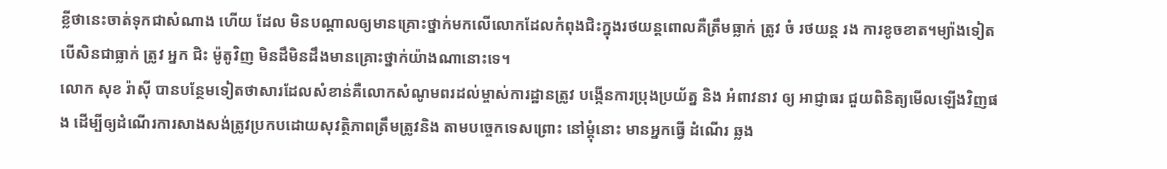ខ្លីថានេះចាត់ទុកជាសំណាង ហើយ ដែល មិនបណ្តាលឲ្យមានគ្រោះថ្នាក់មកលើលោកដែលកំពុងជិះក្នុងរថយន្តពោលគឺត្រឹមធ្លាក់ ត្រូវ ចំ រថយន្ត រង ការខូចខាត។ម្យ៉ាងទៀតបើសិនជាធ្លាក់ ត្រូវ អ្នក ជិះ ម៉ូតូវិញ មិនដឹមិនដឹងមានគ្រោះថ្នាក់យ៉ាងណានោះទេ។
លោក សុខ រ៉ាស៊ី បានបន្ថែមទៀតថាសារដែលសំខាន់គឺលោកសំណូមពរដល់ម្ចាស់ការដ្ឋានត្រូវ បង្កើនការប្រុងប្រយ័ត្ន និង អំពាវនាវ ឲ្យ អាជ្ញាធរ ជួយពិនិត្យមើលឡើងវិញផង ដើម្បីឲ្យដំណើរការសាងសង់ត្រូវប្រកបដោយសុវត្ថិភាពត្រឹមត្រូវនិង តាមបច្ចេកទេសព្រោះ នៅម្តុំនោះ មានអ្នកធ្វើ ដំណើរ ឆ្លង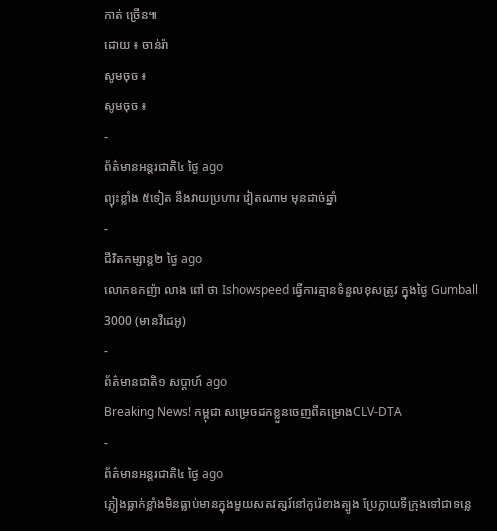កាត់ ច្រើន៕
ដោយ ៖ ចាន់រ៉ា
សូមចុច ៖
សូមចុច ៖
-
ព័ត៌មានអន្ដរជាតិ៤ ថ្ងៃ ago
ព្យុះខ្លាំង ៥ទៀត នឹងវាយប្រហារ វៀតណាម មុនដាច់ឆ្នាំ
-
ជីវិតកម្សាន្ដ២ ថ្ងៃ ago
លោកឧកញ៉ា លាង ពៅ ថា Ishowspeed ធ្វើការគ្មានទំនួលខុសត្រូវ ក្នុងថ្ងៃ Gumball 3000 (មានវីដេអូ)
-
ព័ត៌មានជាតិ១ សប្តាហ៍ ago
Breaking News! កម្ពុជា សម្រេចដកខ្លួនចេញពីគម្រោងCLV-DTA
-
ព័ត៌មានអន្ដរជាតិ៤ ថ្ងៃ ago
ភ្លៀងធ្លាក់ខ្លាំងមិនធ្លាប់មានក្នុងមួយសតវត្សរ៍នៅកូរ៉េខាងត្បូង ប្រែក្លាយទីក្រុងទៅជាទន្លេ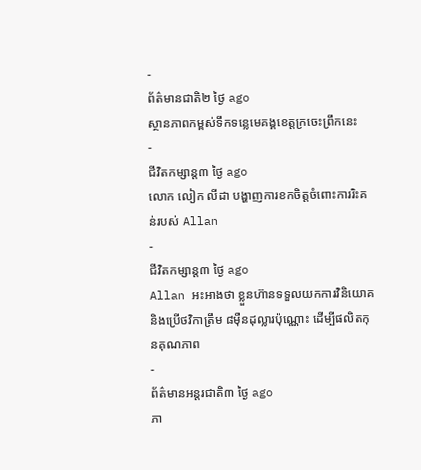-
ព័ត៌មានជាតិ២ ថ្ងៃ ago
ស្ថានភាពកម្ពស់ទឹកទន្លេមេគង្គខេត្តក្រចេះព្រឹកនេះ
-
ជីវិតកម្សាន្ដ៣ ថ្ងៃ ago
លោក លៀក លីដា បង្ហាញការខកចិត្តចំពោះការរិះគន់របស់ Allan
-
ជីវិតកម្សាន្ដ៣ ថ្ងៃ ago
Allan អះអាងថា ខ្លួនហ៊ានទទួលយកការវិនិយោគ និងប្រើថវិកាត្រឹម ៨មុឺនដុល្លារប៉ុណ្ណោះ ដើម្បីផលិតកុនគុណភាព
-
ព័ត៌មានអន្ដរជាតិ៣ ថ្ងៃ ago
ភា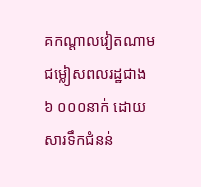គកណ្តាលវៀតណាម ជម្លៀសពលរដ្ឋជាង ៦ ០០០នាក់ ដោយសារទឹកជំនន់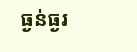ធ្ងន់ធ្ងរ